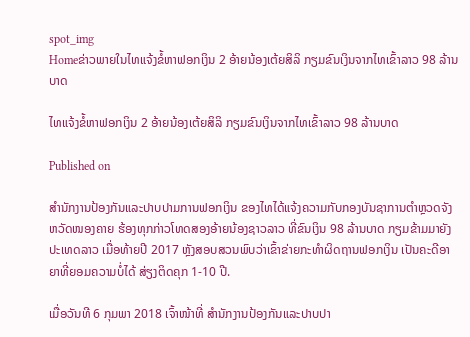spot_img
Homeຂ່າວພາຍໃນໄທແຈ້ງຂໍ້ຫາຟອກເງິນ 2 ອ້າຍນ້ອງເຕ້ຍສິລິ ກຽມຂົນເງິນຈາກໄທເຂົ້າລາວ 98 ລ້ານບາດ

ໄທແຈ້ງຂໍ້ຫາຟອກເງິນ 2 ອ້າຍນ້ອງເຕ້ຍສິລິ ກຽມຂົນເງິນຈາກໄທເຂົ້າລາວ 98 ລ້ານບາດ

Published on

ສຳນັກງານປ້ອງກັນແລະປາບປາມການຟອກເງິນ ຂອງໄທໄດ້ແຈ້ງຄວາມກັບກອງບັນຊາການຕຳຫຼວດຈັງຫວັດໜອງຄາຍ ຮ້ອງທຸກກ່າວໂທດສອງອ້າຍນ້ອງຊາວລາວ ທີ່ຂົນເງິນ 98 ລ້ານບາດ ກຽມຂ້າມມາຍັງປະເທດລາວ ເມື່ອທ້າຍປີ 2017 ຫຼັງສອບສວນພົບວ່າເຂົ້າຂ່າຍກະທຳຜິດຖານຟອກເງິນ ເປັນຄະດີອາຍາທີ່ຍອມຄວາມບໍ່ໄດ້ ສ່ຽງຕິດຄຸກ 1-10 ປີ.

ເມື່ອວັນທີ 6 ກຸມພາ 2018 ເຈົ້າໜ້າທີ່ ສຳນັກງານປ້ອງກັນແລະປາບປາ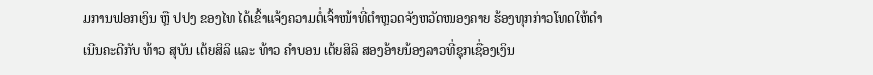ມການຟອກເງິນ ຫຼື ປປງ ຂອງໄທ ໄດ້ເຂົ້າແຈ້ງຄວາມຕໍ່ເຈົ້າໜ້າທີ່ຕຳຫຼວດຈັງຫວັດໜອງຄາຍ ຮ້ອງທຸກກ່າວໂທດໃຫ້ດຳເນີນຄະດີກັບ ທ້າວ ສຸບັນ ເຕ້ຍສິລິ ແລະ ທ້າວ ຄຳບອນ ເຕ້ຍສິລິ ສອງອ້າຍນ້ອງລາວທີ່ຊຸກເຊື່ອງເງິນ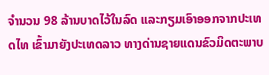ຈຳນວນ 98 ລ້ານບາດໄວ້ໃນລົດ ແລະກຽມເອົາອອກຈາກປະເທດໄທ ເຂົ້າມາຍັງປະເທດລາວ ທາງດ່ານຊາຍແດນຂົວມິດຕະພາບ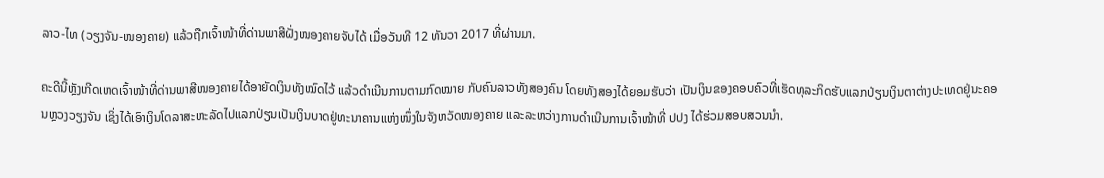ລາວ-ໄທ (ວຽງຈັນ-ໜອງຄາຍ) ແລ້ວຖືກເຈົ້າໜ້າທີ່ດ່ານພາສີຝັ່ງໜອງຄາຍຈັບໄດ້ ເມື່ອວັນທີ 12 ທັນວາ 2017 ທີ່ຜ່ານມາ.

ຄະດີນີ້ຫຼັງເກີດເຫດເຈົ້າໜ້າທີ່ດ່ານພາສີໜອງຄາຍໄດ້ອາຍັດເງິນທັງໝົດໄວ້ ແລ້ວດຳເນີນການຕາມກົດໝາຍ ກັບຄົນລາວທັງສອງຄົນ ໂດຍທັງສອງໄດ້ຍອມຮັບວ່າ ເປັນເງິນຂອງຄອບຄົວທີ່ເຮັດທຸລະກິດຮັບແລກປ່ຽນເງິນຕາຕ່າງປະເທດຢູ່ນະຄອນຫຼວງວຽງຈັນ ເຊິ່ງໄດ້ເອົາເງິນໂດລາສະຫະລັດໄປແລກປ່ຽນເປັນເງິນບາດຢູ່ທະນາຄານແຫ່ງໜຶ່ງໃນຈັງຫວັດໜອງຄາຍ ແລະລະຫວ່າງການດຳເນີນການເຈົ້າໜ້າທີ່ ປປງ ໄດ້ຮ່ວມສອບສວນນຳ.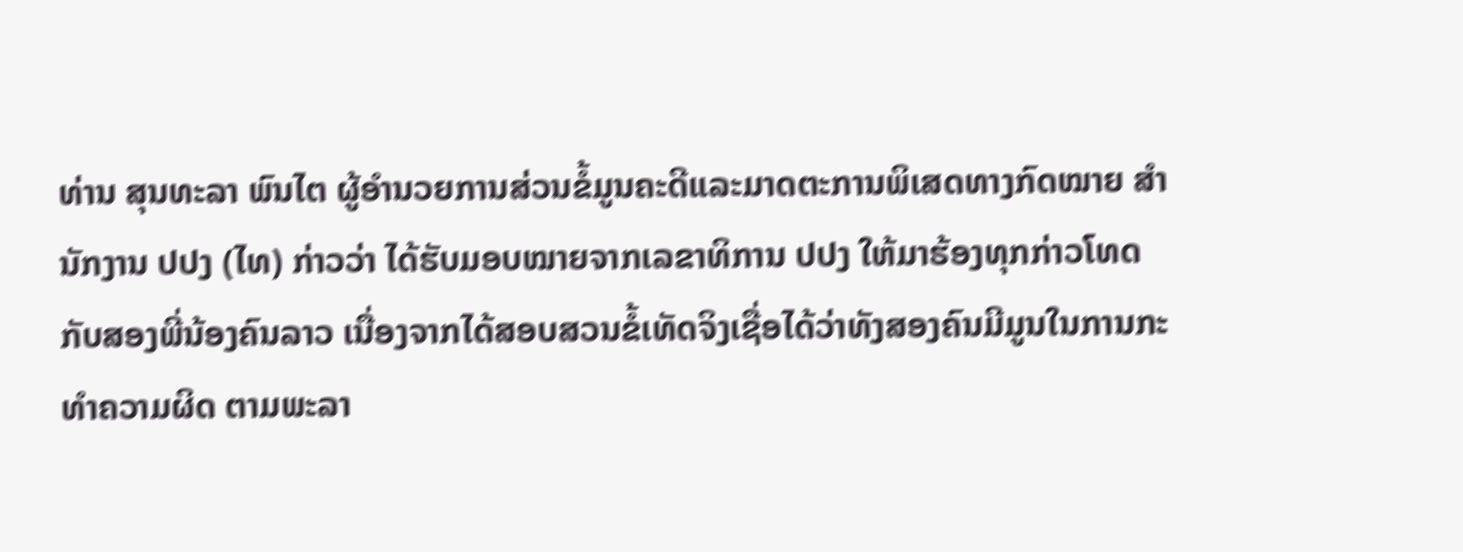ທ່ານ ສຸນທະລາ ພົນໄຕ ຜູ້ອຳນວຍການສ່ວນຂໍ້ມູນຄະດີແລະມາດຕະການພິເສດທາງກົດໝາຍ ສຳນັກງານ ປປງ (ໄທ) ກ່າວວ່າ ໄດ້ຮັບມອບໝາຍຈາກເລຂາທິການ ປປງ ໃຫ້ມາຮ້ອງທຸກກ່າວໂທດກັບສອງພີ່ນ້ອງຄົນລາວ ເນື່ອງຈາກໄດ້ສອບສວນຂໍ້ເທັດຈິງເຊື່ອໄດ້ວ່າທັງສອງຄົນມີມູນໃນການກະທຳຄວາມຜິດ ຕາມພະລາ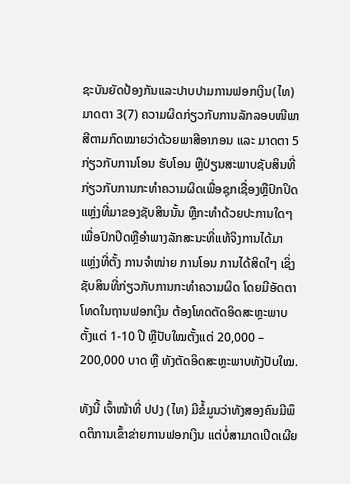ຊະບັນຍັດປ້ອງກັນແລະປາບປາມການຟອກເງິນ(ໄທ) ມາດຕາ 3(7) ຄວາມຜິດກ່ຽວກັບການລັກລອບໜີພາສີຕາມກົດໝາຍວ່າດ້ວຍພາສີອາກອນ ແລະ ມາດຕາ 5 ກ່ຽວກັບການໂອນ ຮັບໂອນ ຫຼືປ່ຽນສະພາບຊັບສິນທີ່ກ່ຽວກັບການກະທຳຄວາມຜິດເພື່ອຊຸກເຊື່ອງຫຼືປົກປິດແຫຼ່ງທີ່ມາຂອງຊັບສິນນັ້ນ ຫຼືກະທຳດ້ວຍປະການໃດໆ ເພື່ອປົກປິດຫຼືອຳພາງລັກສະນະທີ່ແທ້ຈິງການໄດ້ມາ ແຫຼ່ງທີ່ຕັ້ງ ການຈຳໜ່າຍ ການໂອນ ການໄດ້ສິດໃໆ ເຊິ່ງຊັບສິນທີ່ກ່ຽວກັບການກະທຳຄວາມຜິດ ໂດຍມີອັດຕາໂທດໃນຖານຟອກເງິນ ຕ້ອງໂທດຕັດອິດສະຫຼະພາບຕັ້ງແຕ່ 1-10 ປີ ຫຼືປັບໃໝຕັ້ງແຕ່ 20,000 – 200,000 ບາດ ຫຼື ທັງຕັດອິດສະຫຼະພາບທັງປັບໃໝ.

ທັງນີ້ ເຈົ້າໜ້າທີ່ ປປງ (ໄທ) ມີຂໍ້ມູນວ່າທັງສອງຄົນມີພຶດຕິການເຂົ້າຂ່າຍການຟອກເງິນ ແຕ່ບໍ່ສາມາດເປີດເຜີຍ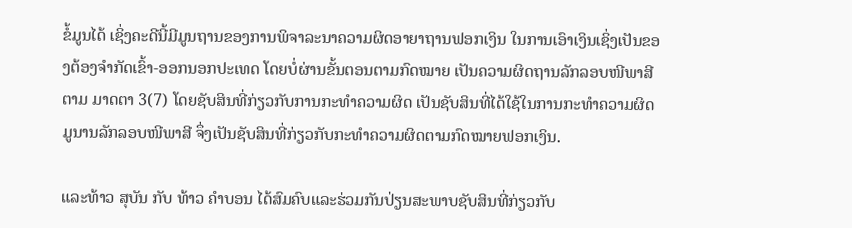ຂໍ້ມູນໄດ້ ເຊິ່ງຄະດີນີ້ມີມູນຖານຂອງການພິຈາລະນາຄວາມຜິດອາຍາຖານຟອກເງິນ ໃນການເອົາເງິນເຊິ່ງເປັນຂອງຕ້ອງຈຳກັດເຂົ້າ-ອອກນອກປະເທດ ໂດຍບໍ່ຜ່ານຂັ້ນຕອນຕາມກົດໝາຍ ເປັນຄວາມຜິດຖານລັກລອບໜີພາສີຕາມ ມາດຕາ 3(7) ໂດຍຊັບສິນທີ່ກ່ຽວກັບການກະທຳຄວາມຜິດ ເປັນຊັບສິນທີ່ໄດ້ໃຊ້ໃນການກະທຳຄວາມຜິດມູນານລັກລອບໜີພາສີ ຈຶ່ງເປັນຊັບສິນທີ່ກ່ຽວກັບກະທຳຄວາມຜິດຕາມກົດໝາຍຟອກເງິນ.

ແລະທ້າວ ສຸບັນ ກັບ ທ້າວ ຄຳບອນ ໄດ້ສົມຄົບແລະຮ່ວມກັນປ່ຽນສະພາບຊັບສິນທີ່ກ່ຽວກັບ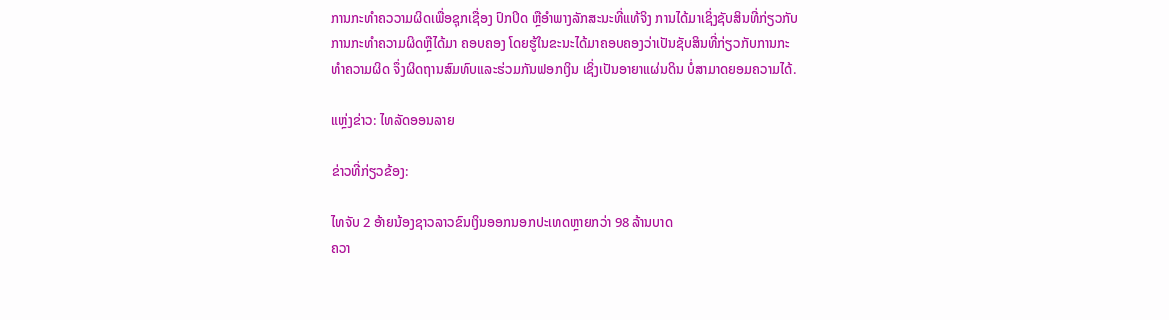ການກະທຳຄວວາມຜິດເພື່ອຊຸກເຊື່ອງ ປົກປິດ ຫຼືອຳພາງລັກສະນະທີ່ແທ້ຈິງ ການໄດ້ມາເຊິ່ງຊັບສິນທີ່ກ່ຽວກັບການກະທຳຄວາມຜິດຫຼືໄດ້ມາ ຄອບຄອງ ໂດຍຮູ້ໃນຂະນະໄດ້ມາຄອບຄອງວ່າເປັນຊັບສິນທີ່ກ່ຽວກັບການກະທຳຄວາມຜິດ ຈຶ່ງຜິດຖານສົມທົບແລະຮ່ວມກັນຟອກເງິນ ເຊິ່ງເປັນອາຍາແຜ່ນດິນ ບໍ່ສາມາດຍອມຄວາມໄດ້.

ແຫຼ່ງຂ່າວ: ໄທລັດອອນລາຍ

ຂ່າວທີ່ກ່ຽວຂ້ອງ:

ໄທຈັບ 2 ອ້າຍນ້ອງຊາວລາວຂົນເງິນອອກນອກປະເທດຫຼາຍກວ່າ 98 ລ້ານບາດ
ຄວາ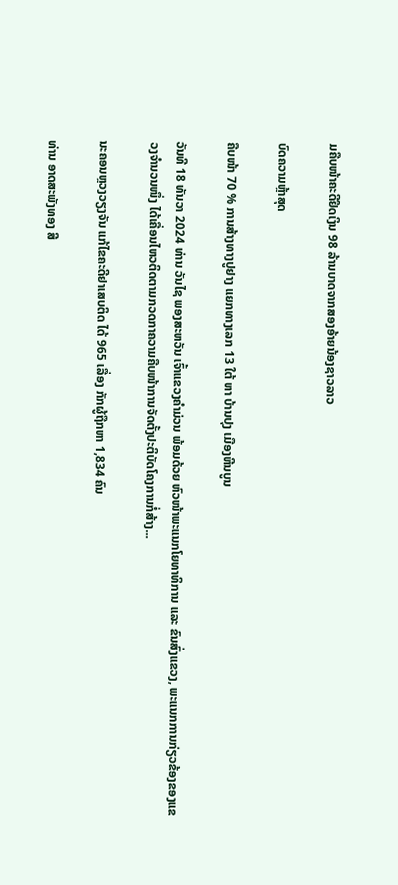ມຄືບໜ້າຄະດີຢຶດເງິນ 98 ລ້ານບາດຈາກສອງອ້າຍນ້ອງຊາວລາວ

ບົດຄວາມຫຼ້າສຸດ

ຄືບໜ້າ 70 % ການສ້າງທາງປູຢາງ ແຍກທາງເລກ 13 ໃຕ້ ຫາ ບ້ານປຸງ ເມືອງຫີນບູນ

ວັນທີ 18 ທັນວາ 2024 ທ່ານ ວັນໄຊ ພອງສະຫວັນ ເຈົ້າແຂວງຄຳມ່ວນ ພ້ອມດ້ວຍ ຫົວໜ້າພະແນກໂຍທາທິການ ແລະ ຂົນສົ່ງແຂວງ, ພະແນກການກ່ຽວຂ້ອງຂອງແຂວງຈໍານວນໜຶ່ງ ໄດ້ເຄື່ອນໄຫວຕິດຕາມກວດກາຄວາມຄືບໜ້າການຈັດຕັ້ງປະຕິບັດໂຄງການກໍ່ສ້າງ...

ນະຄອນຫຼວງວຽງຈັນ ແກ້ໄຂຄະດີຢາເສບຕິດ ໄດ້ 965 ເລື່ອງ ກັກຜູ້ຖືກຫາ 1,834 ຄົນ

ທ່ານ ອາດສະພັງທອງ ສີ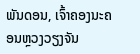ພັນດອນ, ເຈົ້າຄອງນະຄອນຫຼວງວຽງຈັນ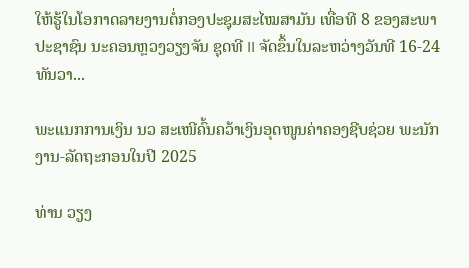ໃຫ້ຮູ້ໃນໂອກາດລາຍງານຕໍ່ກອງປະຊຸມສະໄໝສາມັນ ເທື່ອທີ 8 ຂອງສະພາປະຊາຊົນ ນະຄອນຫຼວງວຽງຈັນ ຊຸດທີ II ຈັດຂຶ້ນໃນລະຫວ່າງວັນທີ 16-24 ທັນວາ...

ພະແນກການເງິນ ນວ ສະເໜີຄົ້ນຄວ້າເງິນອຸດໜູນຄ່າຄອງຊີບຊ່ວຍ ພະນັກງານ-ລັດຖະກອນໃນປີ 2025

ທ່ານ ວຽງ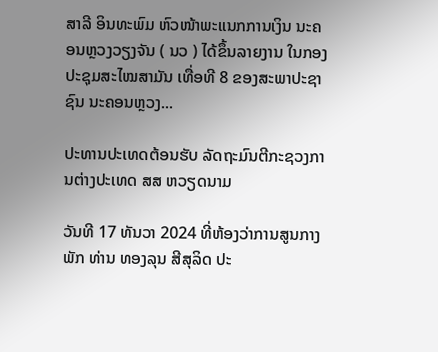ສາລີ ອິນທະພົມ ຫົວໜ້າພະແນກການເງິນ ນະຄອນຫຼວງວຽງຈັນ ( ນວ ) ໄດ້ຂຶ້ນລາຍງານ ໃນກອງປະຊຸມສະໄໝສາມັນ ເທື່ອທີ 8 ຂອງສະພາປະຊາຊົນ ນະຄອນຫຼວງ...

ປະທານປະເທດຕ້ອນຮັບ ລັດຖະມົນຕີກະຊວງການຕ່າງປະເທດ ສສ ຫວຽດນາມ

ວັນທີ 17 ທັນວາ 2024 ທີ່ຫ້ອງວ່າການສູນກາງພັກ ທ່ານ ທອງລຸນ ສີສຸລິດ ປະ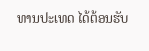ທານປະເທດ ໄດ້ຕ້ອນຮັບ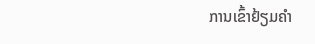ການເຂົ້າຢ້ຽມຄຳ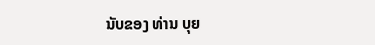ນັບຂອງ ທ່ານ ບຸຍ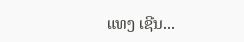ແທງ ເຊີນ...